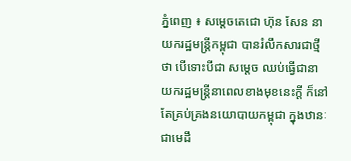ភ្នំពេញ ៖ សម្ដេចតេជោ ហ៊ុន សែន នាយករដ្ឋមន្ដ្រីកម្ពុជា បានរំលឹកសារជាថ្មីថា បើទោះបីជា សម្ដេច ឈប់ធ្វើជានាយករដ្ឋមន្ដ្រីនាពេលខាងមុខនេះក្តី ក៏នៅតែគ្រប់គ្រងនយោបាយកម្ពុជា ក្នុងឋានៈជាមេដឹ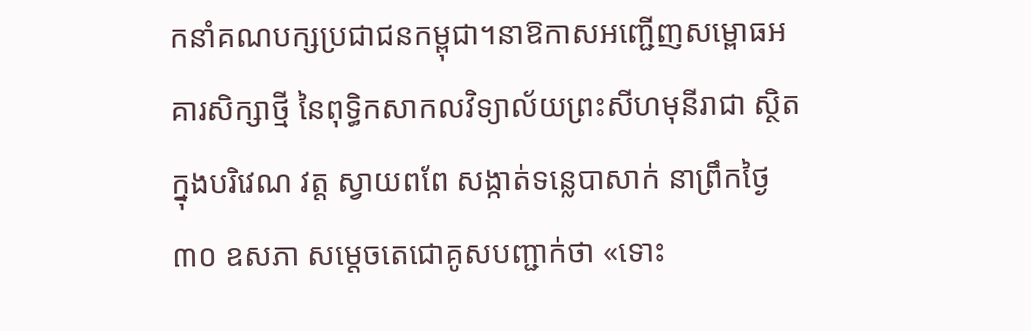កនាំគណបក្សប្រជាជនកម្ពុជា។នាឱកាសអញ្ជើញសម្ពោធអគារសិក្សាថ្មី នៃពុទ្ធិកសាកលវិទ្យាល័យព្រះសីហមុនីរាជា ស្ថិតក្នុងបរិវេណ វត្ត ស្វាយពពែ សង្កាត់ទន្លេបាសាក់ នាព្រឹកថ្ងៃ៣០ ឧសភា សម្ដេចតេជោគូសបញ្ជាក់ថា «ទោះ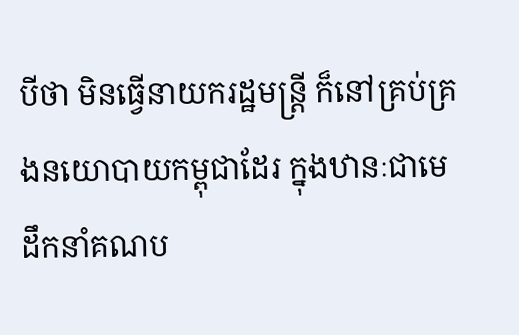បីថា មិនធ្វើនាយករដ្ឋមន្ដ្រី ក៏នៅគ្រប់គ្រងនយោបាយកម្ពុជាដែរ ក្នុងឋានៈជាមេដឹកនាំគណប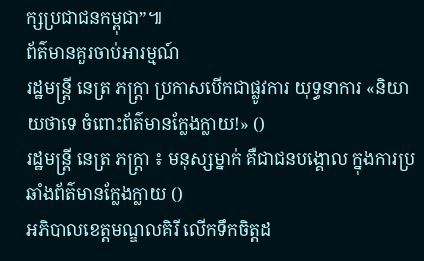ក្សប្រជាជនកម្ពុជា”៕
ព័ត៌មានគួរចាប់អារម្មណ៍
រដ្ឋមន្ត្រី នេត្រ ភក្ត្រា ប្រកាសបើកជាផ្លូវការ យុទ្ធនាការ «និយាយថាទេ ចំពោះព័ត៌មានក្លែងក្លាយ!» ()
រដ្ឋមន្ត្រី នេត្រ ភក្ត្រា ៖ មនុស្សម្នាក់ គឺជាជនបង្គោល ក្នុងការប្រឆាំងព័ត៌មានក្លែងក្លាយ ()
អភិបាលខេត្តមណ្ឌលគិរី លើកទឹកចិត្តដ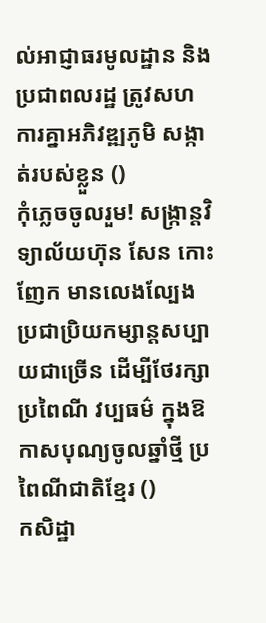ល់អាជ្ញាធរមូលដ្ឋាន និងប្រជាពលរដ្ឋ ត្រូវសហការគ្នាអភិវឌ្ឍភូមិ សង្កាត់របស់ខ្លួន ()
កុំភ្លេចចូលរួម! សង្ក្រាន្តវិទ្យាល័យហ៊ុន សែន កោះញែក មានលេងល្បែងប្រជាប្រិយកម្សាន្តសប្បាយជាច្រើន ដើម្បីថែរក្សាប្រពៃណី វប្បធម៌ ក្នុងឱកាសបុណ្យចូលឆ្នាំថ្មី ប្រពៃណីជាតិខ្មែរ ()
កសិដ្ឋា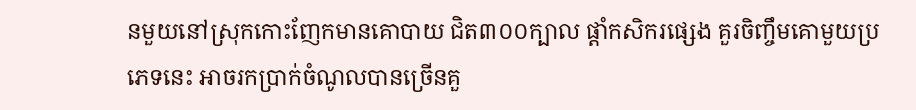នមួយនៅស្រុកកោះញែកមានគោបាយ ជិត៣០០ក្បាល ផ្ដាំកសិករផ្សេង គួរចិញ្ចឹមគោមួយប្រភេទនេះ អាចរកប្រាក់ចំណូលបានច្រើនគួ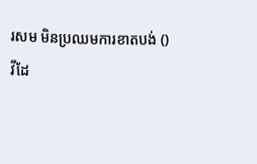រសម មិនប្រឈមការខាតបង់ ()
វីដែ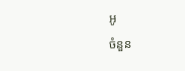អូ
ចំនួន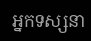អ្នកទស្សនា